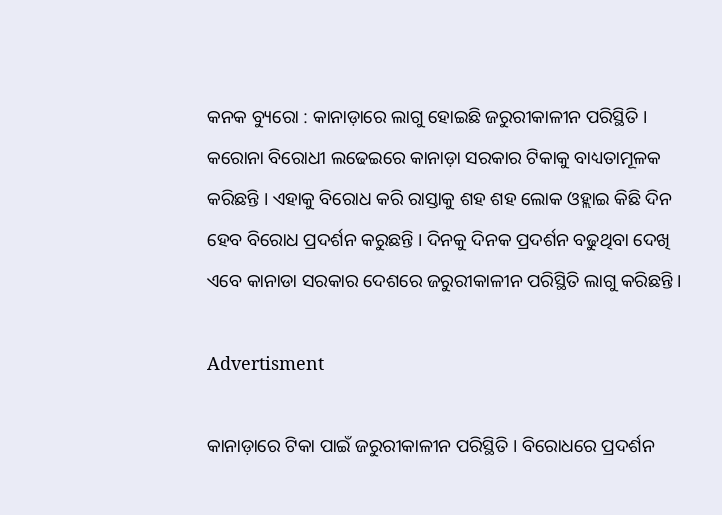କନକ ବ୍ୟୁରୋ : କାନାଡ଼ାରେ ଲାଗୁ ହୋଇଛି ଜରୁରୀକାଳୀନ ପରିସ୍ଥିତି । କରୋନା ବିରୋଧୀ ଲଢେଇରେ କାନାଡ଼ା ସରକାର ଟିକାକୁ ବାଧ୍ୟତାମୂଳକ କରିଛନ୍ତି । ଏହାକୁ ବିରୋଧ କରି ରାସ୍ତାକୁ ଶହ ଶହ ଲୋକ ଓହ୍ଲାଇ କିଛି ଦିନ ହେବ ବିରୋଧ ପ୍ରଦର୍ଶନ କରୁଛନ୍ତି । ଦିନକୁ ଦିନକ ପ୍ରଦର୍ଶନ ବଢୁଥିବା ଦେଖି ଏବେ କାନାଡା ସରକାର ଦେଶରେ ଜରୁରୀକାଳୀନ ପରିସ୍ଥିତି ଲାଗୁ କରିଛନ୍ତି ।

Advertisment

କାନାଡ଼ାରେ ଟିକା ପାଇଁ ଜରୁରୀକାଳୀନ ପରିସ୍ଥିତି । ବିରୋଧରେ ପ୍ରଦର୍ଶନ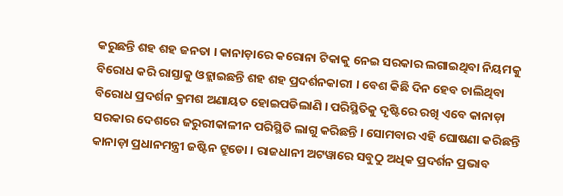କରୁଛନ୍ତି ଶହ ଶହ ଜନତା । କାନାଡ଼ାରେ କରୋନା ଟିକାକୁ ନେଇ ସରକାର ଲଗାଇଥିବା ନିୟମକୁ ବିରୋଧ କରି ରାସ୍ତାକୁ ଓହ୍ଲାଇଛନ୍ତି ଶହ ଶହ ପ୍ରଦର୍ଶନକାରୀ । ବେଶ କିଛି ଦିନ ହେବ ଚାଲିଥିବା ବିରୋଧ ପ୍ରଦର୍ଶନ କ୍ରମଶ ଅଣାୟତ ହୋଇପଡିଲାଣି । ପରିସ୍ଥିତିକୁ ଦୃଷ୍ଟିରେ ରଖି ଏବେ କାନାଡ଼ା ସରକାର ଦେଶରେ ଜରୁରୀକାଳୀନ ପରିସ୍ଥିତି ଲାଗୁ କରିଛନ୍ତି । ସୋମବାର ଏହି ଘୋଷଣା କରିଛନ୍ତି କାନାଡ଼ା ପ୍ରଧାନମନ୍ତ୍ରୀ ଜଷ୍ଟିନ ଟ୍ରୁଡୋ । ରାଜଧାନୀ ଅଟୱାରେ ସବୁଠୁ ଅଧିକ ପ୍ରଦର୍ଶନ ପ୍ରଭାବ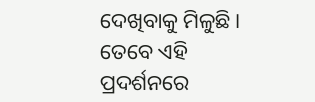ଦେଖିବାକୁ ମିଳୁଛି । ତେବେ ଏହି ପ୍ରଦର୍ଶନରେ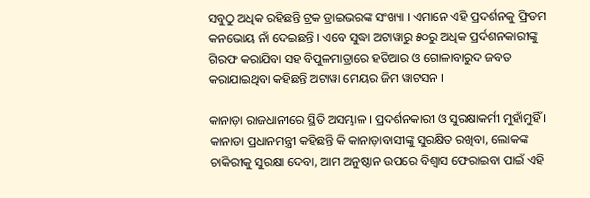ସବୁଠୁ ଅଧିକ ରହିଛନ୍ତି ଟ୍ରକ ଡ୍ରାଇଭରଙ୍କ ସଂଖ୍ୟା । ଏମାନେ ଏହି ପ୍ରଦର୍ଶନକୁ ଫ୍ରିଡମ କନଭୋୟ ନାଁ ଦେଇଛନ୍ତି । ଏବେ ସୁଦ୍ଧା ଅଟାୱାରୁ ୫୦ରୁ ଅଧିକ ପ୍ରର୍ଦଶନକାରୀଙ୍କୁ ଗିରଫ କରାଯିବା ସହ ବିପୁଳମାତ୍ରାରେ ହତିଆର ଓ ଗୋଳାବାରୁଦ ଜବତ କରାଯାଇଥିବା କହିଛନ୍ତି ଅଟାୱା ମେୟର ଜିମ ୱାଟସନ ।

କାନାଡ଼ା ରାଜଧାନୀରେ ସ୍ଥିତି ଅସମ୍ଭାଳ । ପ୍ରଦର୍ଶନକାରୀ ଓ ସୁରକ୍ଷାକର୍ମୀ ମୁହାଁମୁହିଁ । କାନାଡା ପ୍ରଧାନମନ୍ତ୍ରୀ କହିଛନ୍ତି କି କାନାଡ଼ାବାସୀଙ୍କୁ ସୁରକ୍ଷିତ ରଖିବା, ଲୋକଙ୍କ ଚାକିରୀକୁ ସୁରକ୍ଷା ଦେବା, ଆମ ଅନୁଷ୍ଠାନ ଉପରେ ବିଶ୍ୱାସ ଫେରାଇବା ପାଇଁ ଏହି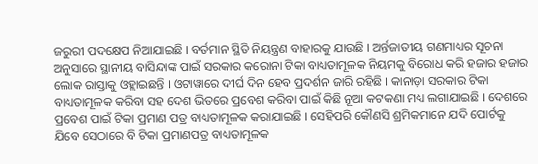ଜରୁରୀ ପଦକ୍ଷେପ ନିଆଯାଇଛି । ବର୍ତମାନ ସ୍ଥିତି ନିୟନ୍ତ୍ରଣ ବାହାରକୁ ଯାଉଛି । ଅର୍ନ୍ତଜାତୀୟ ଗଣମାଧ୍ୟର ସୂଚନା ଅନୁସାରେ ସ୍ଥାନୀୟ ବାସିନ୍ଦାଙ୍କ ପାଇଁ ସରକାର କରୋନା ଟିକା ବାଧ୍ୟତାମୂଳକ ନିୟମକୁ ବିରୋଧ କରି ହଜାର ହଜାର ଲୋକ ରାସ୍ତାକୁ ଓହ୍ଲାଇଛନ୍ତି । ଓଟାୱାରେ ଦୀର୍ଘ ଦିନ ହେବ ପ୍ରଦର୍ଶନ ଜାରି ରହିଛି । କାନାଡ଼ା ସରକାର ଟିକା ବାଧ୍ୟତାମୂଳକ କରିବା ସହ ଦେଶ ଭିତରେ ପ୍ରବେଶ କରିବା ପାଇଁ କିଛି ନୂଆ କଟକଣା ମଧ୍ୟ ଲଗାଯାଇଛି । ଦେଶରେ ପ୍ରବେଶ ପାଇଁ ଟିକା ପ୍ରମାଣ ପତ୍ର ବାଧ୍ୟତାମୂଳକ କରାଯାଇଛି । ସେହିପରି କୌଣସି ଶ୍ରମିକମାନେ ଯଦି ପୋର୍ଟକୁ ଯିବେ ସେଠାରେ ବି ଟିକା ପ୍ରମାଣପତ୍ର ବାଧ୍ୟତାମୂଳକ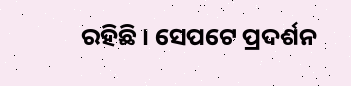ରହିଛି । ସେପଟେ ପ୍ରଦର୍ଶନ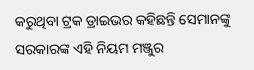କରୁଥିବା ଟ୍ରକ ଡ୍ରାଇଭର କହିଛନ୍ତି ସେମାନଙ୍କୁ ସରକାରଙ୍କ ଏହି ନିୟମ ମଞ୍ଜୁର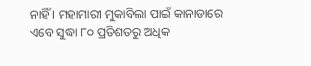ନାହିଁ । ମହାମାରୀ ମୁକାବିଲା ପାଇଁ କାନାଡାରେ ଏବେ ସୁଦ୍ଧା ୮୦ ପ୍ରତିଶତରୁ ଅଧିକ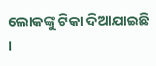ଲୋକଙ୍କୁ ଟିକା ଦିଆଯାଇଛି ।